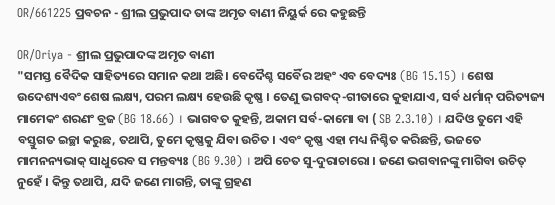OR/661225 ପ୍ରବଚନ - ଶ୍ରୀଲ ପ୍ରଭୁପାଦ ତାଙ୍କ ଅମୃତ ବାଣୀ ନିୟୁର୍କ ରେ କହୁଛନ୍ତି

OR/Oriya - ଶ୍ରୀଲ ପ୍ରଭୁପାଦଙ୍କ ଅମୃତ ବାଣୀ
"ସମସ୍ତ ବୈଦିକ ସାହିତ୍ୟରେ ସମାନ କଥା ଅଛି। ବେଦୈଶ୍ଚ ସର୍ବୈର ଅହଂ ଏବ ବେଦ୍ୟଃ (BG 15.15) । ଶେଷ ଉଦେଶ୍ୟଏବଂ ଶେଷ ଲକ୍ଷ୍ୟ, ପରମ ଲକ୍ଷ୍ୟ ହେଉଛି କୃଷ୍ଣ । ତେଣୁ ଭଗବଦ୍-ଗୀତାରେ କୁହାଯାଏ, ସର୍ବ ଧର୍ମାନ୍ ପରିତ୍ୟଜ୍ୟ ମାମେକଂ ଶରଣଂ ବ୍ରଜ (BG 18.66) । ଭାଗବତ କୁହନ୍ତି, ଅକାମ ସର୍ବ-କାମୋ ବା ( SB 2.3.10) । ଯଦିଓ ତୁମେ ଏହି ବସ୍ତୁଗତ ଇଚ୍ଛା କରୁଛ, ତଥାପି, ତୁମେ କୃଷ୍ଣକୁ ଯିବା ଉଚିତ । ଏବଂ କୃଷ୍ଣ ଏହା ମଧ୍ୟ ନିଶ୍ଚିତ କରିଛନ୍ତି, ଭଜତେ ମାମନନ୍ୟଭାକ୍ ସାଧୁରେବ ସ ମନ୍ତବ୍ୟଃ (BG 9.30) । ଅପି ଚେତ ସୁ-ଦୁରାଚାରୋ । ଜଣେ ଭଗବାନଙ୍କୁ ମାଗିବା ଉଚିତ୍ ନୁହେଁ । କିନ୍ତୁ ତଥାପି, ଯଦି ଜଣେ ମାଗନ୍ତି, ତାଙ୍କୁ ଗ୍ରହଣ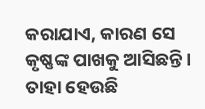କରାଯାଏ, କାରଣ ସେ କୃଷ୍ଣଙ୍କ ପାଖକୁ ଆସିଛନ୍ତି । ତାହା ହେଉଛି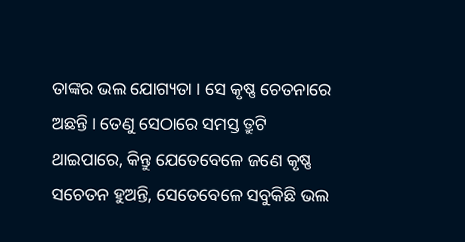ତାଙ୍କର ଭଲ ଯୋଗ୍ୟତା । ସେ କୃଷ୍ଣ ଚେତନାରେ ଅଛନ୍ତି । ତେଣୁ ସେଠାରେ ସମସ୍ତ ତ୍ରୁଟି ଥାଇପାରେ, କିନ୍ତୁ ଯେତେବେଳେ ଜଣେ କୃଷ୍ଣ ସଚେତନ ହୁଅନ୍ତି, ସେତେବେଳେ ସବୁକିଛି ଭଲ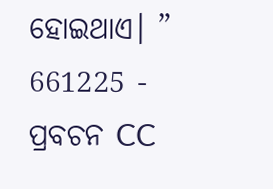ହୋଇଥାଏ। ”
661225 - ପ୍ରବଚନ CC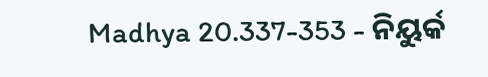Madhya 20.337-353 - ନିୟୁର୍କ